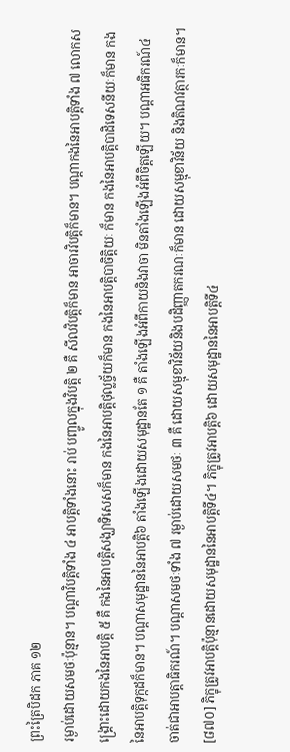ព្រះត្រៃបិដក ភាគ ១២
រម្ងាប់ដោយសមថៈប៉ុន្មាន។ បណ្ដាវិបត្ដិទាំង ៤ អាបត្ដិទាំងនោះ រាប់ បញ្ចូលក្នុងវិបត្ដិ ២ គឺ សីលវិបត្ដិក៏មាន អាចារវិបត្ដិក៏មាន។ បណ្ដាកងនៃអាបត្ដិទាំង ៧ លោកសង្គ្រោះដោយកងនៃអាបត្ដិ ៥ គឺ កងនៃអាបត្ដិសង្ឃាទិសេសក៏មាន កងនៃអាបត្ដិថុល្លច្ច័យក៏មាន កងនៃអាបត្ដិបាចិត្ដិយៈ ក៏មាន កងនៃអាបត្ដិបាដិទេសនីយៈក៏មាន កងនៃអាបត្ដិទុក្កដក៏មាន។ បណ្ដាសមុដ្ឋាននៃអាបត្ដិ៦ តាំងឡើងដោយសមុដ្ឋានតែ ១ គឺ តាំងឡើងអំពីកាយនិងវាចា មិនតាំងឡើងអំពីចិត្ដឡើយ។ បណ្ដាអធិករណ៍៤ ចាត់ជាអាបត្ដាធិករណ៍។ បណ្ដាសមថៈទាំង ៧ រម្ងាប់ដោយសមថៈ ៣ គឺ ដោយសម្មុខាវិន័យនិងបដិញ្ញាតករណៈក៏មាន ដោយសម្មុខាវិន័យ និងតិណវត្ថារកៈក៏មាន។
[៨៧០] ភិក្ខុត្រូវអាបត្ដិប៉ុន្មានដោយសមុដ្ឋាននៃអាបត្ដិទី៤។ ភិក្ខុត្រូវអាបត្ដិ៦ ដោយសមុដ្ឋាននៃអាបត្ដិទី៤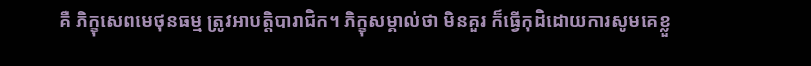គឺ ភិក្ខុសេពមេថុនធម្ម ត្រូវអាបត្ដិបារាជិក។ ភិក្ខុសម្គាល់ថា មិនគួរ ក៏ធ្វើកុដិដោយការសូមគេខ្លួ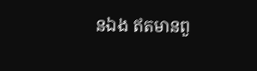នឯង ឥតមានពួ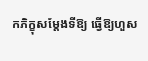កភិក្ខុសម្ដែងទីឱ្យ ធ្វើឱ្យហួស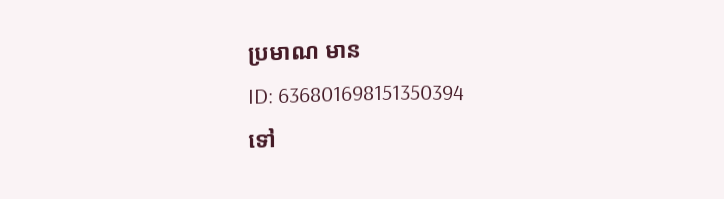ប្រមាណ មាន
ID: 636801698151350394
ទៅ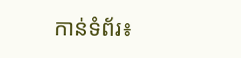កាន់ទំព័រ៖